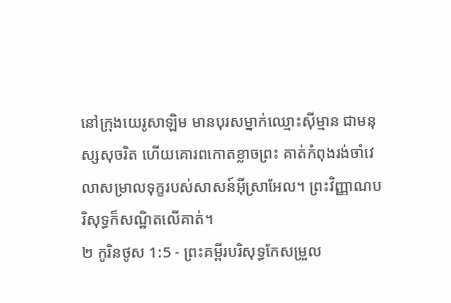នៅក្រុងយេរូសាឡិម មានបុរសម្នាក់ឈ្មោះស៊ីម្មាន ជាមនុស្សសុចរិត ហើយគោរពកោតខ្លាចព្រះ គាត់កំពុងរង់ចាំវេលាសម្រាលទុក្ខរបស់សាសន៍អ៊ីស្រាអែល។ ព្រះវិញ្ញាណបរិសុទ្ធក៏សណ្ឋិតលើគាត់។
២ កូរិនថូស 1:5 - ព្រះគម្ពីរបរិសុទ្ធកែសម្រួល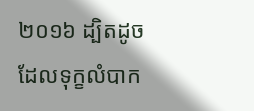២០១៦ ដ្បិតដូចដែលទុក្ខលំបាក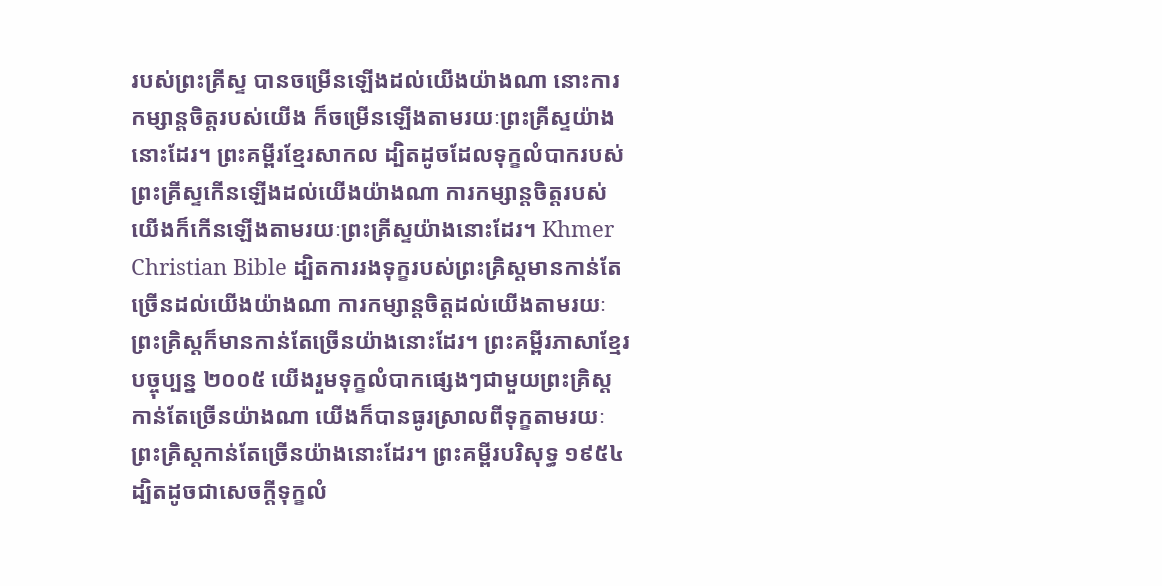របស់ព្រះគ្រីស្ទ បានចម្រើនឡើងដល់យើងយ៉ាងណា នោះការកម្សាន្តចិត្តរបស់យើង ក៏ចម្រើនឡើងតាមរយៈព្រះគ្រីស្ទយ៉ាងនោះដែរ។ ព្រះគម្ពីរខ្មែរសាកល ដ្បិតដូចដែលទុក្ខលំបាករបស់ព្រះគ្រីស្ទកើនឡើងដល់យើងយ៉ាងណា ការកម្សាន្តចិត្តរបស់យើងក៏កើនឡើងតាមរយៈព្រះគ្រីស្ទយ៉ាងនោះដែរ។ Khmer Christian Bible ដ្បិតការរងទុក្ខរបស់ព្រះគ្រិស្ដមានកាន់តែច្រើនដល់យើងយ៉ាងណា ការកម្សាន្ដចិត្ដដល់យើងតាមរយៈព្រះគ្រិស្ដក៏មានកាន់តែច្រើនយ៉ាងនោះដែរ។ ព្រះគម្ពីរភាសាខ្មែរបច្ចុប្បន្ន ២០០៥ យើងរួមទុក្ខលំបាកផ្សេងៗជាមួយព្រះគ្រិស្តកាន់តែច្រើនយ៉ាងណា យើងក៏បានធូរស្រាលពីទុក្ខតាមរយៈព្រះគ្រិស្តកាន់តែច្រើនយ៉ាងនោះដែរ។ ព្រះគម្ពីរបរិសុទ្ធ ១៩៥៤ ដ្បិតដូចជាសេចក្ដីទុក្ខលំ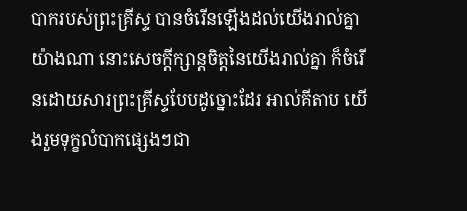បាករបស់ព្រះគ្រីស្ទ បានចំរើនឡើងដល់យើងរាល់គ្នាយ៉ាងណា នោះសេចក្ដីក្សាន្តចិត្តនៃយើងរាល់គ្នា ក៏ចំរើនដោយសារព្រះគ្រីស្ទបែបដូច្នោះដែរ អាល់គីតាប យើងរួមទុក្ខលំបាកផ្សេងៗជា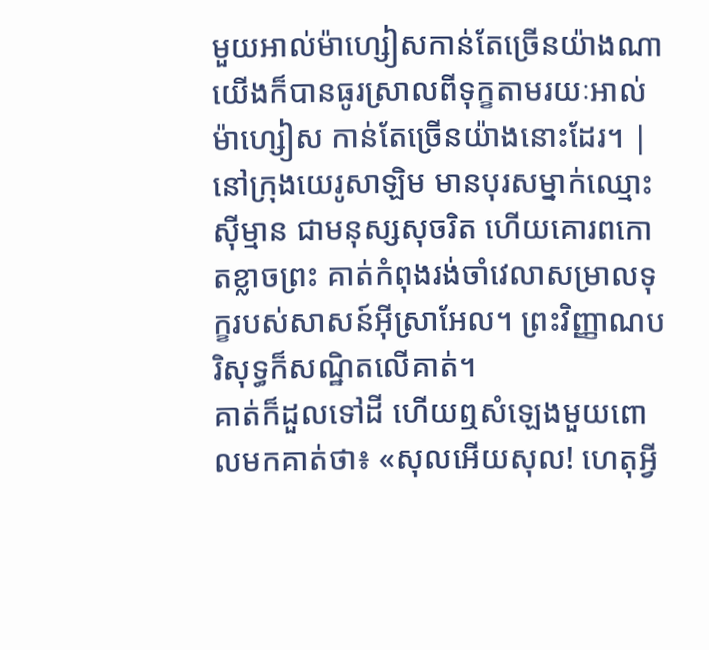មួយអាល់ម៉ាហ្សៀសកាន់តែច្រើនយ៉ាងណា យើងក៏បានធូរស្រាលពីទុក្ខតាមរយៈអាល់ម៉ាហ្សៀស កាន់តែច្រើនយ៉ាងនោះដែរ។ |
នៅក្រុងយេរូសាឡិម មានបុរសម្នាក់ឈ្មោះស៊ីម្មាន ជាមនុស្សសុចរិត ហើយគោរពកោតខ្លាចព្រះ គាត់កំពុងរង់ចាំវេលាសម្រាលទុក្ខរបស់សាសន៍អ៊ីស្រាអែល។ ព្រះវិញ្ញាណបរិសុទ្ធក៏សណ្ឋិតលើគាត់។
គាត់ក៏ដួលទៅដី ហើយឮសំឡេងមួយពោលមកគាត់ថា៖ «សុលអើយសុល! ហេតុអ្វី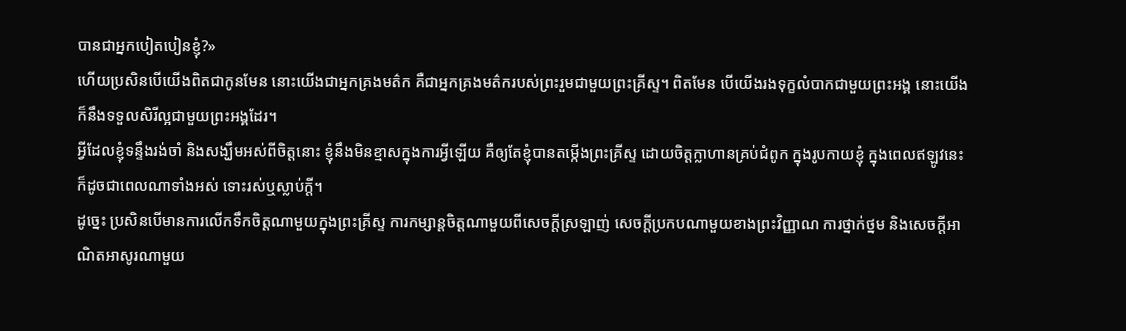បានជាអ្នកបៀតបៀនខ្ញុំ?»
ហើយប្រសិនបើយើងពិតជាកូនមែន នោះយើងជាអ្នកគ្រងមត៌ក គឺជាអ្នកគ្រងមត៌ករបស់ព្រះរួមជាមួយព្រះគ្រីស្ទ។ ពិតមែន បើយើងរងទុក្ខលំបាកជាមួយព្រះអង្គ នោះយើងក៏នឹងទទួលសិរីល្អជាមួយព្រះអង្គដែរ។
អ្វីដែលខ្ញុំទន្ទឹងរង់ចាំ និងសង្ឃឹមអស់ពីចិត្តនោះ ខ្ញុំនឹងមិនខ្មាសក្នុងការអ្វីឡើយ គឺឲ្យតែខ្ញុំបានតម្កើងព្រះគ្រីស្ទ ដោយចិត្តក្លាហានគ្រប់ជំពូក ក្នុងរូបកាយខ្ញុំ ក្នុងពេលឥឡូវនេះ ក៏ដូចជាពេលណាទាំងអស់ ទោះរស់ឬស្លាប់ក្តី។
ដូច្នេះ ប្រសិនបើមានការលើកទឹកចិត្តណាមួយក្នុងព្រះគ្រីស្ទ ការកម្សាន្តចិត្តណាមួយពីសេចក្ដីស្រឡាញ់ សេចក្ដីប្រកបណាមួយខាងព្រះវិញ្ញាណ ការថ្នាក់ថ្នម និងសេចក្ដីអាណិតអាសូរណាមួយ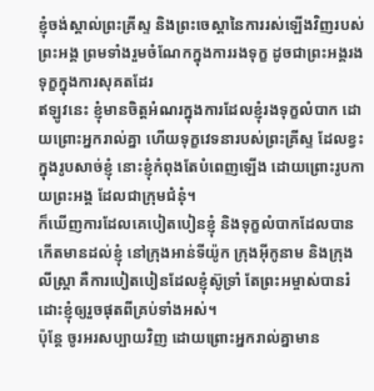ខ្ញុំចង់ស្គាល់ព្រះគ្រីស្ទ និងព្រះចេស្តានៃការរស់ឡើងវិញរបស់ព្រះអង្គ ព្រមទាំងរួមចំណែកក្នុងការរងទុក្ខ ដូចជាព្រះអង្គរងទុក្ខក្នុងការសុគតដែរ
ឥឡូវនេះ ខ្ញុំមានចិត្តអំណរក្នុងការដែលខ្ញុំរងទុក្ខលំបាក ដោយព្រោះអ្នករាល់គ្នា ហើយទុក្ខវេទនារបស់ព្រះគ្រីស្ទ ដែលខ្វះក្នុងរូបសាច់ខ្ញុំ នោះខ្ញុំកំពុងតែបំពេញឡើង ដោយព្រោះរូបកាយព្រះអង្គ ដែលជាក្រុមជំនុំ។
ក៏ឃើញការដែលគេបៀតបៀនខ្ញុំ និងទុក្ខលំបាកដែលបានកើតមានដល់ខ្ញុំ នៅក្រុងអាន់ទីយ៉ូក ក្រុងអ៊ីកូនាម និងក្រុងលីស្ត្រា គឺការបៀតបៀនដែលខ្ញុំស៊ូទ្រាំ តែព្រះអម្ចាស់បានរំដោះខ្ញុំឲ្យរួចផុតពីគ្រប់ទាំងអស់។
ប៉ុន្តែ ចូរអរសប្បាយវិញ ដោយព្រោះអ្នករាល់គ្នាមាន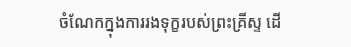ចំណែកក្នុងការរងទុក្ខរបស់ព្រះគ្រីស្ទ ដើ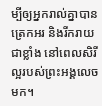ម្បីឲ្យអ្នករាល់គ្នាបានត្រេកអរ និងរីករាយជាខ្លាំង នៅពេលសិរីល្អរបស់ព្រះអង្គលេចមក។